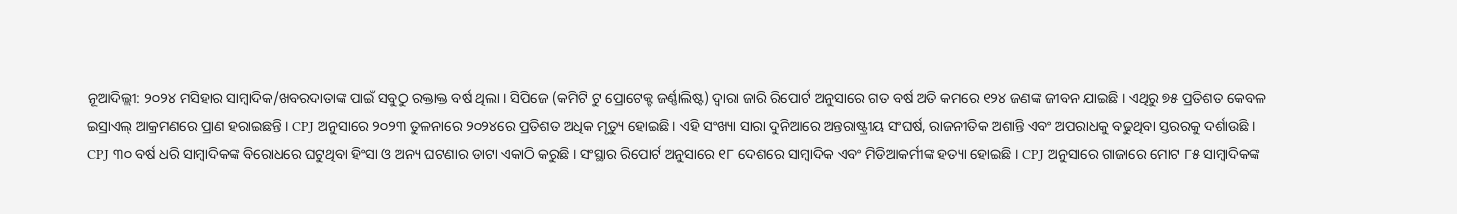ନୂଆଦିଲ୍ଲୀ: ୨୦୨୪ ମସିହାର ସାମ୍ୱାଦିକ/ଖବରଦାତାଙ୍କ ପାଇଁ ସବୁଠୁ ରକ୍ତାକ୍ତ ବର୍ଷ ଥିଲା । ସିପିଜେ (କମିଟି ଟୁ ପ୍ରୋଟେକ୍ଟ ଜର୍ଣ୍ଣାଲିଷ୍ଟ) ଦ୍ୱାରା ଜାରି ରିପୋର୍ଟ ଅନୁସାରେ ଗତ ବର୍ଷ ଅତି କମରେ ୧୨୪ ଜଣଙ୍କ ଜୀବନ ଯାଇଛି । ଏଥିରୁ ୭୫ ପ୍ରତିଶତ କେବଳ ଇସ୍ରାଏଲ୍ ଆକ୍ରମଣରେ ପ୍ରାଣ ହରାଇଛନ୍ତି । CPJ ଅନୁସାରେ ୨୦୨୩ ତୁଳନାରେ ୨୦୨୪ରେ ପ୍ରତିଶତ ଅଧିକ ମୃତ୍ୟୁ ହୋଇଛି । ଏହି ସଂଖ୍ୟା ସାରା ଦୁନିଆରେ ଅନ୍ତରାଷ୍ଟ୍ରୀୟ ସଂଘର୍ଷ, ରାଜନୀତିକ ଅଶାନ୍ତି ଏବଂ ଅପରାଧକୁ ବଢୁଥିବା ସ୍ତରରକୁ ଦର୍ଶାଉଛି ।
CPJ ୩୦ ବର୍ଷ ଧରି ସାମ୍ୱାଦିକଙ୍କ ବିରୋଧରେ ଘଟୁଥିବା ହିଂସା ଓ ଅନ୍ୟ ଘଟଣାର ଡାଟା ଏକାଠି କରୁଛି । ସଂସ୍ଥାର ରିପୋର୍ଟ ଅନୁସାରେ ୧୮ ଦେଶରେ ସାମ୍ୱାଦିକ ଏବଂ ମିଡିଆକର୍ମୀଙ୍କ ହତ୍ୟା ହୋଇଛି । CPJ ଅନୁସାରେ ଗାଜାରେ ମୋଟ ୮୫ ସାମ୍ୱାଦିକଙ୍କ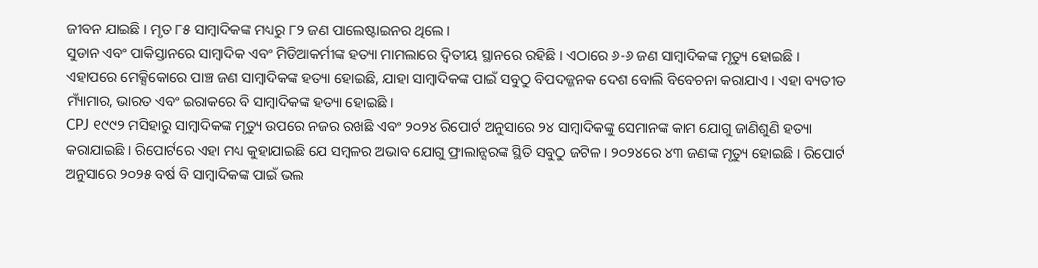ଜୀବନ ଯାଇଛି । ମୃତ ୮୫ ସାମ୍ୱାଦିକଙ୍କ ମଧ୍ୟରୁ ୮୨ ଜଣ ପାଲେଷ୍ଟାଇନର ଥିଲେ ।
ସୁଡାନ ଏବଂ ପାକିସ୍ତାନରେ ସାମ୍ୱାଦିକ ଏବଂ ମିଡିଆକର୍ମୀଙ୍କ ହତ୍ୟା ମାମଲାରେ ଦ୍ୱିତୀୟ ସ୍ଥାନରେ ରହିଛି । ଏଠାରେ ୬-୬ ଜଣ ସାମ୍ୱାଦିକଙ୍କ ମୃତ୍ୟୁ ହୋଇଛି । ଏହାପରେ ମେକ୍ସିକୋରେ ପାଞ୍ଚ ଜଣ ସାମ୍ୱାଦିକଙ୍କ ହତ୍ୟା ହୋଇଛି, ଯାହା ସାମ୍ୱାଦିକଙ୍କ ପାଇଁ ସବୁଠୁ ବିପଦଜ୍ଜନକ ଦେଶ ବୋଲି ବିବେଚନା କରାଯାଏ । ଏହା ବ୍ୟତୀତ ମ୍ୟାଁମାର, ଭାରତ ଏବଂ ଇରାକରେ ବି ସାମ୍ୱାଦିକଙ୍କ ହତ୍ୟା ହୋଇଛି ।
CPJ ୧୯୯୨ ମସିହାରୁ ସାମ୍ୱାଦିକଙ୍କ ମୃତ୍ୟୁ ଉପରେ ନଜର ରଖଛି ଏବଂ ୨୦୨୪ ରିପୋର୍ଟ ଅନୁସାରେ ୨୪ ସାମ୍ୱାଦିକଙ୍କୁ ସେମାନଙ୍କ କାମ ଯୋଗୁ ଜାଣିଶୁଣି ହତ୍ୟା କରାଯାଇଛି । ରିପୋର୍ଟରେ ଏହା ମଧ୍ୟ କୁହାଯାଇଛି ଯେ ସମ୍ୱଳର ଅଭାବ ଯୋଗୁ ଫ୍ରାଲାନ୍ସରଙ୍କ ସ୍ଥିତି ସବୁଠୁ ଜଟିଳ । ୨୦୨୪ରେ ୪୩ ଜଣଙ୍କ ମୃତ୍ୟୁ ହୋଇଛି । ରିପୋର୍ଟ ଅନୁସାରେ ୨୦୨୫ ବର୍ଷ ବି ସାମ୍ୱାଦିକଙ୍କ ପାଇଁ ଭଲ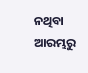ନଥିବା ଆରମ୍ଭରୁ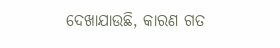ଦେଖାଯାଉଛି, କାରଣ ଗତ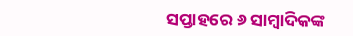ସପ୍ତାହରେ ୬ ସାମ୍ୱାଦିକଙ୍କ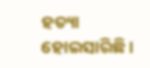ହତ୍ୟା ହୋଇସାରିଛି ।